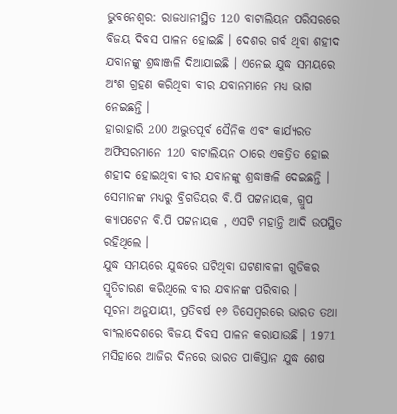ଭୁବନେଶ୍ବର: ରାଜଧାନୀସ୍ଥିତ 120 ବାଟାଲିୟନ ପରିସରରେ ବିଜୟ ଦିବସ ପାଳନ ହୋଇଛି । ଦେଶର ଗର୍ବ ଥିବା ଶହୀଦ ଯବାନଙ୍କୁ ଶ୍ରଦ୍ଧାଞ୍ଜଳି ଦିଆଯାଇଛି । ଏନେଇ ଯୁଦ୍ଧ ସମୟରେ ଅଂଶ ଗ୍ରହଣ କରିଥିବା ବୀର ଯବାନମାନେ ମଧ୍ୟ ଭାଗ ନେଇଛନ୍ତି ।
ହାରାହାରି 200 ଅଦ୍ଭୁତପୂର୍ବ ସୈନିକ ଏବଂ କାର୍ଯ୍ୟରତ ଅଫିସରମାନେ 120 ବାଟାଲିୟନ ଠାରେ ଏକତ୍ରିତ ହୋଇ ଶହୀଦ ହୋଇଥିବା ବୀର ଯବାନଙ୍କୁ ଶ୍ରଦ୍ଧାଞ୍ଜଳି ଦେଇଛନ୍ତି । ସେମାନଙ୍କ ମଧ୍ୟରୁ ବ୍ରିଗଡିୟର ବି.ପି ପଟ୍ଟନାୟକ, ଗ୍ରୁପ କ୍ୟାପଟେନ ବି.ପି ପଟ୍ଟନାୟକ , ଏସଟି ମହାନ୍ତି ଆଦି ଉପସ୍ଥିତ ରହିଥିଲେ ।
ଯୁଦ୍ଧ ସମୟରେ ଯୁଦ୍ଧରେ ଘଟିଥିବା ଘଟଣାବଳୀ ଗୁଡିକର ସ୍ମୃତିଚାରଣ କରିଥିଲେ ବୀର ଯବାନଙ୍କ ପରିବାର ।
ସୂଚନା ଅନୁଯାୟୀ, ପ୍ରତିବର୍ଷ ୧୬ ଡିସେମ୍ବରରେ ଭାରତ ତଥା ବାଂଲାଦେଶରେ ବିଜୟ ଦିବସ ପାଳନ କରାଯାଉଛି । 1971 ମସିହାରେ ଆଜିର ଦିନରେ ଭାରତ ପାକିସ୍ତାନ ଯୁଦ୍ଧ ଶେଷ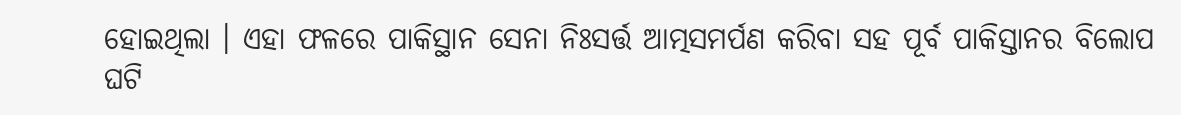ହୋଇଥିଲା । ଏହା ଫଳରେ ପାକିସ୍ଥାନ ସେନା ନିଃସର୍ତ୍ତ ଆତ୍ମସମର୍ପଣ କରିବା ସହ ପୂର୍ବ ପାକିସ୍ତାନର ବିଲୋପ ଘଟି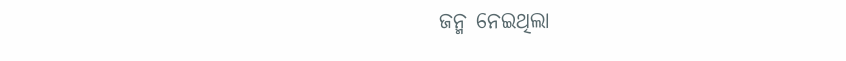ଜନ୍ମ ନେଇଥିଲା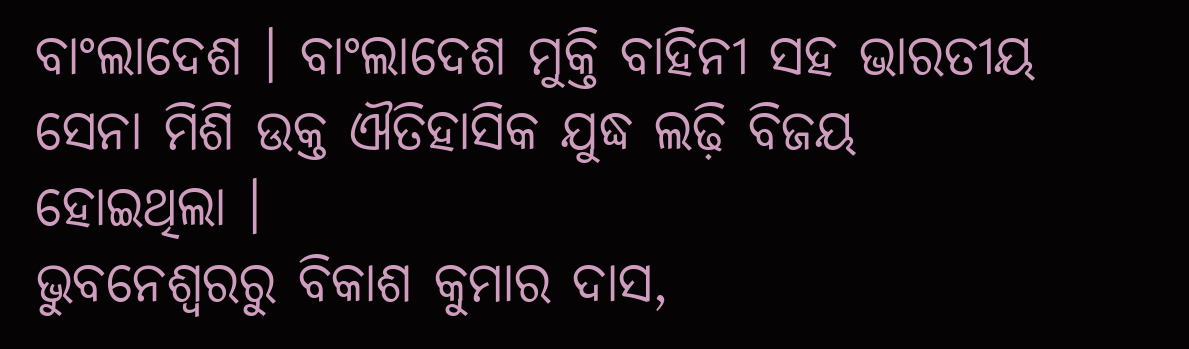ବାଂଲାଦେଶ । ବାଂଲାଦେଶ ମୁକ୍ତି ବାହିନୀ ସହ ଭାରତୀୟ ସେନା ମିଶି ଉକ୍ତ ଐତିହାସିକ ଯୁଦ୍ଧ ଲଢ଼ି ବିଜୟ ହୋଇଥିଲା ।
ଭୁବନେଶ୍ବରରୁ ବିକାଶ କୁମାର ଦାସ,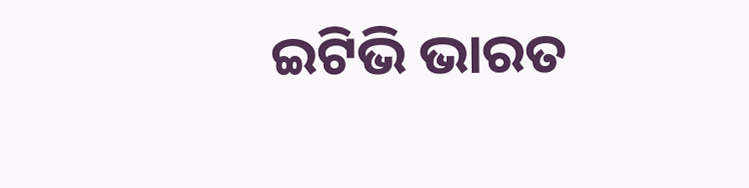ଇଟିଭି ଭାରତ